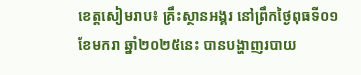ខេត្តសៀមរាប៖ គ្រឹះស្ថានអង្គរ នៅព្រឹកថ្ងៃពុធទី០១ ខែមករា ឆ្នាំ២០២៥នេះ បានបង្ហាញរបាយ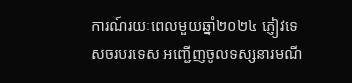ការណ៍រយៈពេលមួយឆ្នាំ២០២៤ ភ្ញៀវទេសចរបរទេស អញ្ជើញចូលទស្សនារមណី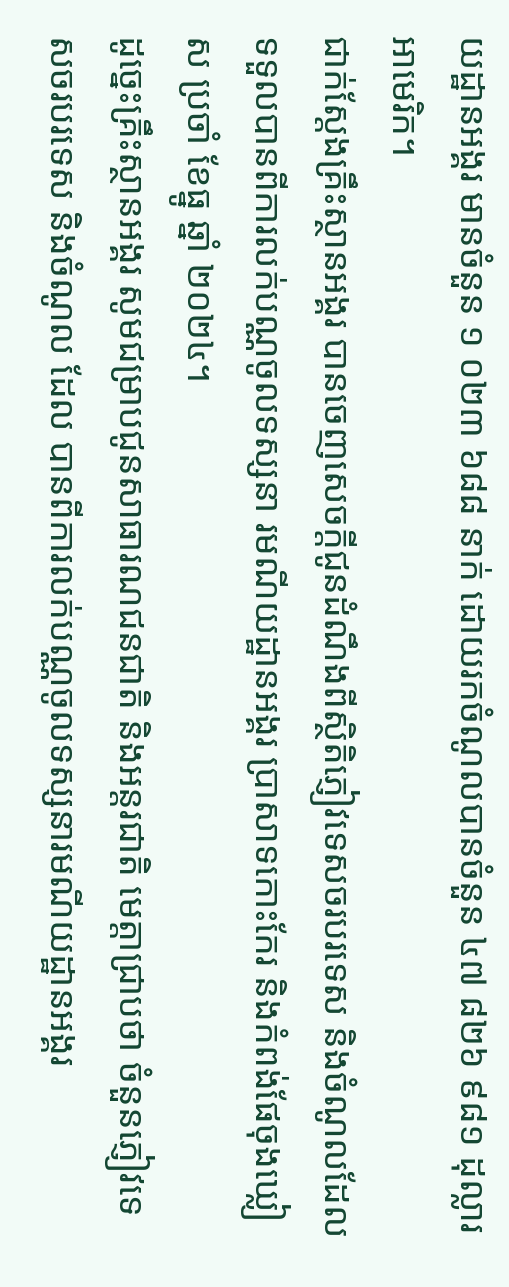យដ្ឋានអង្គរ មានចំនួន ១ ០២៣ ៦៨៨ នាក់ ដោយរកចំណូលបានចំនួន ៤៧ ៨២៦ ៩៨១ ដុល្លារអាមេរិក។
ជាក់ស្ដែងគ្រឹះស្ថានអង្គរ បានចេញសេចក្ដីជូនដំណឹងពីស្ថិតិភ្ញៀវទេសចរបរទេស និងចំណូលដែលទទួលបានពីការលក់បណ្ណចូលទស្សនា រមណីយដ្ឋានអង្គរ ប្រាសាទកោះកែរ និងកំពង់ផែចុងឃ្លៀស ប្រចាំ ខែធ្នូ ឆ្នាំ ២០២៤។
ដូច្នេះគ្រឹះស្ថានអង្គរ សូមជម្រាបជូនសាធារណជនជាតិ និងអន្តរជាតិ មេត្តាជ្រាបថា ចំនួនភ្ញៀវទេសចរបរទេស និងចំណូល ដែល បានពីការលក់បណ្ណចូលទស្សនារមណីយដ្ឋានអង្គរ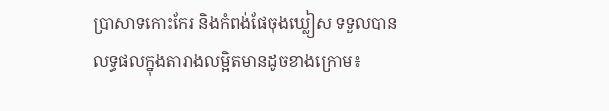ប្រាសាទកោះកែរ និងកំពង់ផែចុងឃ្លៀស ទទួលបានលទ្ធផលក្នុងតារាងលម្អិតមានដូចខាងក្រោម៖